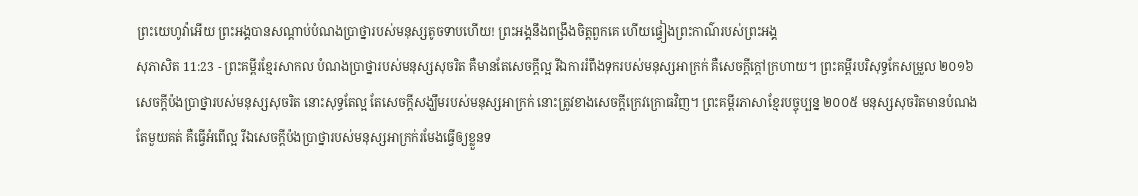ព្រះយេហូវ៉ាអើយ ព្រះអង្គបានសណ្ដាប់បំណងប្រាថ្នារបស់មនុស្សតូចទាបហើយ! ព្រះអង្គនឹងពង្រឹងចិត្តពួកគេ ហើយផ្ទៀងព្រះកាណ៌របស់ព្រះអង្គ
សុភាសិត 11:23 - ព្រះគម្ពីរខ្មែរសាកល បំណងប្រាថ្នារបស់មនុស្សសុចរិត គឺមានតែសេចក្ដីល្អ រីឯការរំពឹងទុករបស់មនុស្សអាក្រក់ គឺសេចក្ដីក្ដៅក្រហាយ។ ព្រះគម្ពីរបរិសុទ្ធកែសម្រួល ២០១៦ សេចក្ដីប៉ងប្រាថ្នារបស់មនុស្សសុចរិត នោះសុទ្ធតែល្អ តែសេចក្ដីសង្ឃឹមរបស់មនុស្សអាក្រក់ នោះត្រូវខាងសេចក្ដីក្រេវក្រោធវិញ។ ព្រះគម្ពីរភាសាខ្មែរបច្ចុប្បន្ន ២០០៥ មនុស្សសុចរិតមានបំណងតែមួយគត់ គឺធ្វើអំពើល្អ រីឯសេចក្ដីប៉ងប្រាថ្នារបស់មនុស្សអាក្រក់រមែងធ្វើឲ្យខ្លួនទ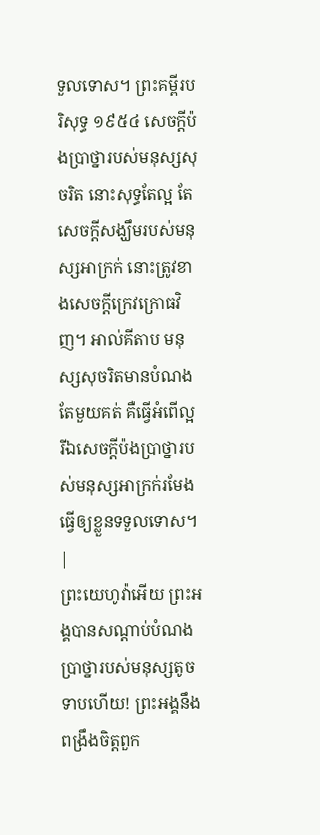ទួលទោស។ ព្រះគម្ពីរបរិសុទ្ធ ១៩៥៤ សេចក្ដីប៉ងប្រាថ្នារបស់មនុស្សសុចរិត នោះសុទ្ធតែល្អ តែសេចក្ដីសង្ឃឹមរបស់មនុស្សអាក្រក់ នោះត្រូវខាងសេចក្ដីក្រេវក្រោធវិញ។ អាល់គីតាប មនុស្សសុចរិតមានបំណងតែមួយគត់ គឺធ្វើអំពើល្អ រីឯសេចក្ដីប៉ងប្រាថ្នារបស់មនុស្សអាក្រក់រមែងធ្វើឲ្យខ្លួនទទួលទោស។ |
ព្រះយេហូវ៉ាអើយ ព្រះអង្គបានសណ្ដាប់បំណងប្រាថ្នារបស់មនុស្សតូចទាបហើយ! ព្រះអង្គនឹងពង្រឹងចិត្តពួក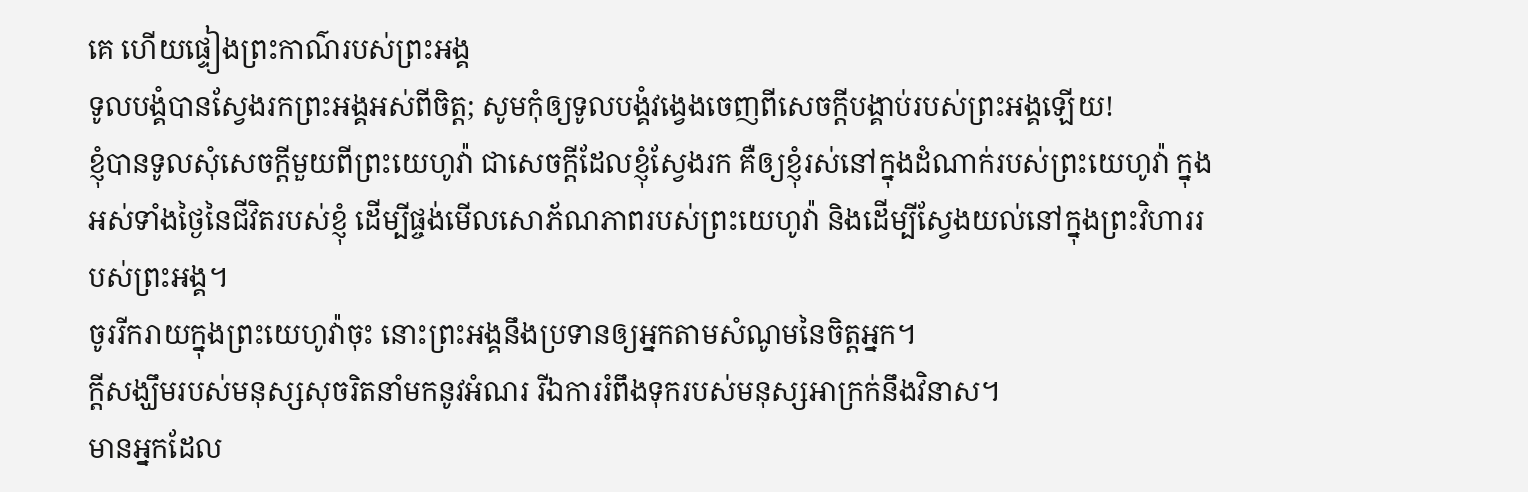គេ ហើយផ្ទៀងព្រះកាណ៌របស់ព្រះអង្គ
ទូលបង្គំបានស្វែងរកព្រះអង្គអស់ពីចិត្ត; សូមកុំឲ្យទូលបង្គំវង្វេងចេញពីសេចក្ដីបង្គាប់របស់ព្រះអង្គឡើយ!
ខ្ញុំបានទូលសុំសេចក្ដីមួយពីព្រះយេហូវ៉ា ជាសេចក្ដីដែលខ្ញុំស្វែងរក គឺឲ្យខ្ញុំរស់នៅក្នុងដំណាក់របស់ព្រះយេហូវ៉ា ក្នុងអស់ទាំងថ្ងៃនៃជីវិតរបស់ខ្ញុំ ដើម្បីផ្ចង់មើលសោភ័ណភាពរបស់ព្រះយេហូវ៉ា និងដើម្បីស្វែងយល់នៅក្នុងព្រះវិហាររបស់ព្រះអង្គ។
ចូររីករាយក្នុងព្រះយេហូវ៉ាចុះ នោះព្រះអង្គនឹងប្រទានឲ្យអ្នកតាមសំណូមនៃចិត្តអ្នក។
ក្ដីសង្ឃឹមរបស់មនុស្សសុចរិតនាំមកនូវអំណរ រីឯការរំពឹងទុករបស់មនុស្សអាក្រក់នឹងវិនាស។
មានអ្នកដែល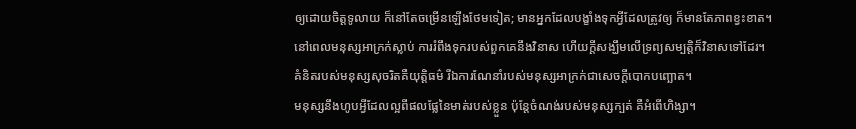ឲ្យដោយចិត្តទូលាយ ក៏នៅតែចម្រើនឡើងថែមទៀត; មានអ្នកដែលបង្ខាំងទុកអ្វីដែលត្រូវឲ្យ ក៏មានតែភាពខ្វះខាត។
នៅពេលមនុស្សអាក្រក់ស្លាប់ ការរំពឹងទុករបស់ពួកគេនឹងវិនាស ហើយក្ដីសង្ឃឹមលើទ្រព្យសម្បត្តិក៏វិនាសទៅដែរ។
គំនិតរបស់មនុស្សសុចរិតគឺយុត្តិធម៌ រីឯការណែនាំរបស់មនុស្សអាក្រក់ជាសេចក្ដីបោកបញ្ឆោត។
មនុស្សនឹងហូបអ្វីដែលល្អពីផលផ្លែនៃមាត់របស់ខ្លួន ប៉ុន្តែចំណង់របស់មនុស្សក្បត់ គឺអំពើហិង្សា។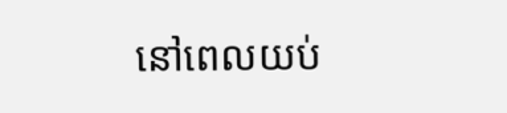នៅពេលយប់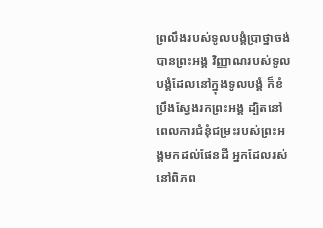ព្រលឹងរបស់ទូលបង្គំប្រាថ្នាចង់បានព្រះអង្គ វិញ្ញាណរបស់ទូលបង្គំដែលនៅក្នុងទូលបង្គំ ក៏ខំប្រឹងស្វែងរកព្រះអង្គ ដ្បិតនៅពេលការជំនុំជម្រះរបស់ព្រះអង្គមកដល់ផែនដី អ្នកដែលរស់នៅពិភព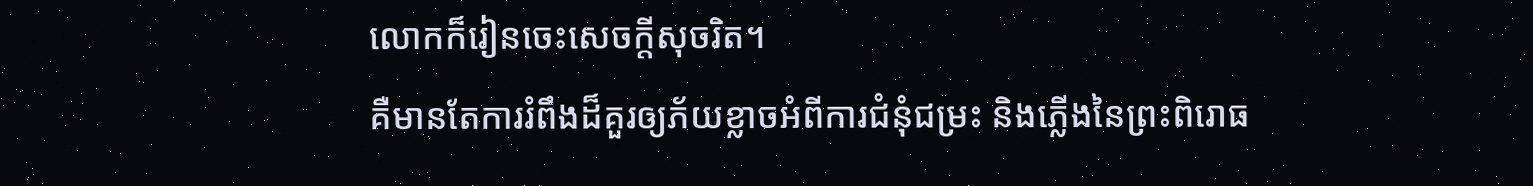លោកក៏រៀនចេះសេចក្ដីសុចរិត។
គឺមានតែការរំពឹងដ៏គួរឲ្យភ័យខ្លាចអំពីការជំនុំជម្រះ និងភ្លើងនៃព្រះពិរោធ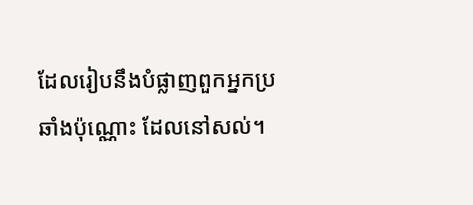ដែលរៀបនឹងបំផ្លាញពួកអ្នកប្រឆាំងប៉ុណ្ណោះ ដែលនៅសល់។